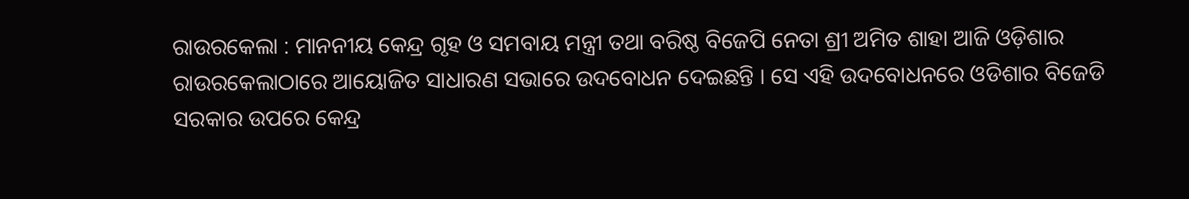ରାଉରକେଲା : ମାନନୀୟ କେନ୍ଦ୍ର ଗୃହ ଓ ସମବାୟ ମନ୍ତ୍ରୀ ତଥା ବରିଷ୍ଠ ବିଜେପି ନେତା ଶ୍ରୀ ଅମିତ ଶାହା ଆଜି ଓଡ଼ିଶାର ରାଉରକେଲାଠାରେ ଆୟୋଜିତ ସାଧାରଣ ସଭାରେ ଉଦବୋଧନ ଦେଇଛନ୍ତି । ସେ ଏହି ଉଦବୋଧନରେ ଓଡିଶାର ବିଜେଡି ସରକାର ଉପରେ କେନ୍ଦ୍ର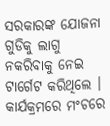ସରକାରଙ୍କ ଯୋଜନା ଗୁଡିକୁ ଲାଗୁ ନକରିବାକୁ ନେଇ ଟାର୍ଗେଟ କରିଥିଲେ । କାର୍ଯକ୍ରମରେ ମଂଚରେ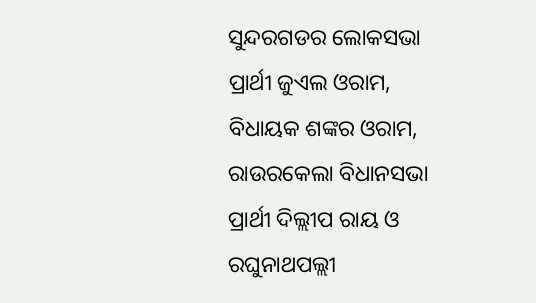ସୁନ୍ଦରଗଡର ଲୋକସଭା ପ୍ରାର୍ଥୀ ଜୁଏଲ ଓରାମ, ବିଧାୟକ ଶଙ୍କର ଓରାମ, ରାଉରକେଲା ବିଧାନସଭା ପ୍ରାର୍ଥୀ ଦିଲ୍ଲୀପ ରାୟ ଓ ରଘୁନାଥପଲ୍ଲୀ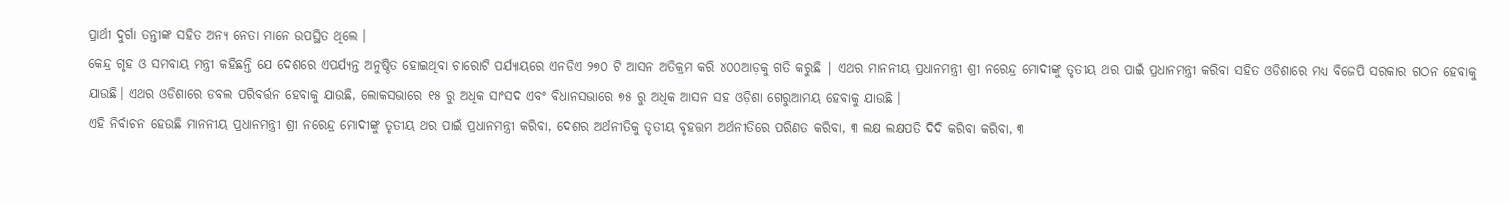ପ୍ରାର୍ଥୀ ଦୁର୍ଗା ତନ୍ତୀଙ୍କ ସହିତ ଅନ୍ୟ ନେତା ମାନେ ଉପସ୍ଥିତ ଥିଲେ ।
କେନ୍ଦ୍ର ଗୃହ ଓ ସମବାୟ ମନ୍ତ୍ରୀ କହିଛନ୍ତି ଯେ ଦେଶରେ ଏପର୍ଯ୍ୟନ୍ତ ଅନୁଷ୍ଠିତ ହୋଇଥିବା ଚାରୋଟି ପର୍ଯ୍ୟାୟରେ ଏନଡିଏ ୨୭୦ ଟି ଆସନ ଅତିକ୍ରମ କରି ୪୦୦ଆଡ଼କୁ ଗତି କରୁଛି | ଏଥର ମାନନୀୟ ପ୍ରଧାନମନ୍ତ୍ରୀ ଶ୍ରୀ ନରେନ୍ଦ୍ର ମୋଦୀଙ୍କୁ ତୃତୀୟ ଥର ପାଇଁ ପ୍ରଧାନମନ୍ତ୍ରୀ କରିବା ସହିତ ଓଡିଶାରେ ମଧ୍ୟ ବିଜେପି ସରକାର ଗଠନ ହେବାକୁ ଯାଉଛି। ଏଥର ଓଡିଶାରେ ଡବଲ ପରିବର୍ତ୍ତନ ହେବାକୁ ଯାଉଛି, ଲୋକସଭାରେ ୧୫ ରୁ ଅଧିକ ସାଂସଦ ଏବଂ ବିଧାନସଭାରେ ୭୫ ରୁ ଅଧିକ ଆସନ ସହ ଓଡ଼ିଶା ଗେରୁଆମୟ ହେବାକୁ ଯାଉଛି ।
ଏହି ନିର୍ବାଚନ ହେଉଛି ମାନନୀୟ ପ୍ରଧାନମନ୍ତ୍ରୀ ଶ୍ରୀ ନରେନ୍ଦ୍ର ମୋଦୀଙ୍କୁ ତୃତୀୟ ଥର ପାଇଁ ପ୍ରଧାନମନ୍ତ୍ରୀ କରିବା, ଦେଶର ଅର୍ଥନୀତିକୁ ତୃତୀୟ ବୃହତ୍ତମ ଅର୍ଥନୀତିରେ ପରିଣତ କରିବା, ୩ ଲକ୍ଷ ଲକ୍ଷପତି ଦିଦି କରିବା କରିବା, ୩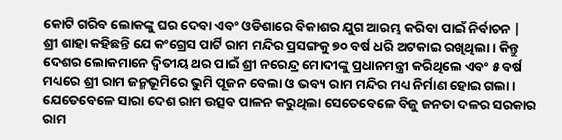କୋଟି ଗରିବ ଲୋକଙ୍କୁ ଘର ଦେବା ଏବଂ ଓଡିଶାରେ ବିକାଶର ଯୁଗ ଆରମ୍ଭ କରିବା ପାଇଁ ନିର୍ବାଚନ |
ଶ୍ରୀ ଶାହା କହିଛନ୍ତି ଯେ କଂଗ୍ରେସ ପାର୍ଟି ରାମ ମନ୍ଦିର ପ୍ରସଙ୍ଗକୁ ୭୦ ବର୍ଷ ଧରି ଅଟକାଇ ରଖିଥିଲା । କିନ୍ତୁ ଦେଶର ଲୋକମାନେ ଦ୍ୱିତୀୟ ଥର ପାଇଁ ଶ୍ରୀ ନରେନ୍ଦ୍ର ମୋଦୀଙ୍କୁ ପ୍ରଧାନମନ୍ତ୍ରୀ କରିଥିଲେ ଏବଂ ୫ ବର୍ଷ ମଧ୍ୟରେ ଶ୍ରୀ ରାମ ଜନ୍ମଭୂମିରେ ଭୁମି ପୂଜନ ବେଲା ଓ ଭବ୍ୟ ରାମ ମନ୍ଦିର ମଧ୍ୟ ନିର୍ମାଣ ହୋଇ ଗଲା । ଯେତେବେଳେ ସାରା ଦେଶ ରାମ ଉତ୍ସବ ପାଳନ କରୁଥିଲା ସେତେବେଳେ ବିଜୁ ଜନତା ଦଳର ସରକାର ରାମ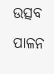ଉତ୍ସବ ପାଳନ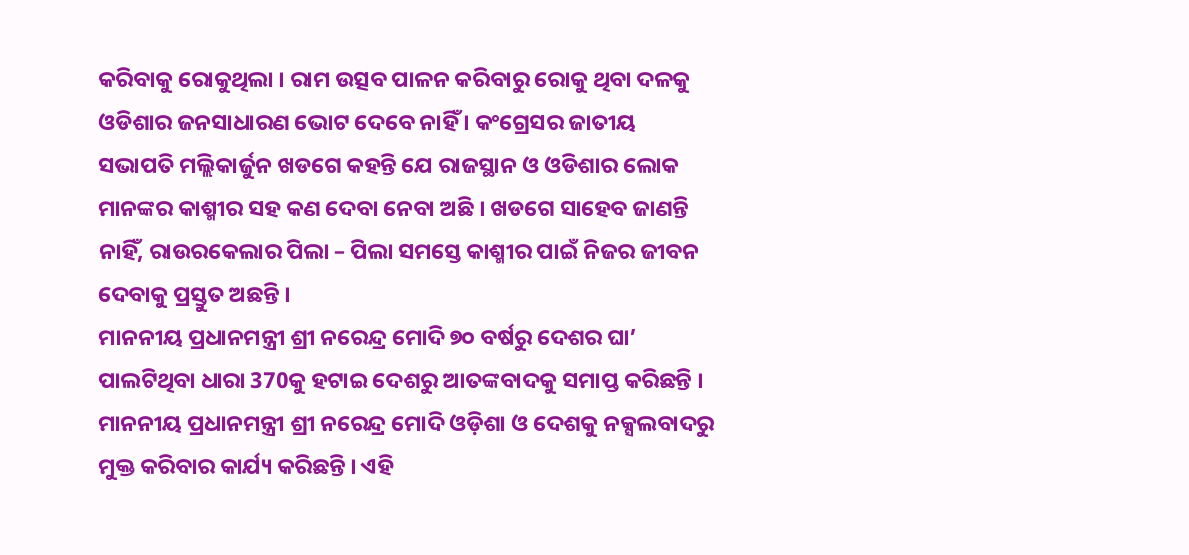କରିବାକୁ ରୋକୁଥିଲା । ରାମ ଉତ୍ସବ ପାଳନ କରିବାରୁ ରୋକୁ ଥିବା ଦଳକୁ ଓଡିଶାର ଜନସାଧାରଣ ଭୋଟ ଦେବେ ନାହିଁ । କଂଗ୍ରେସର ଜାତୀୟ ସଭାପତି ମଲ୍ଲିକାର୍ଜୁନ ଖଡଗେ କହନ୍ତି ଯେ ରାଜସ୍ଥାନ ଓ ଓଡିଶାର ଲୋକ ମାନଙ୍କର କାଶ୍ମୀର ସହ କଣ ଦେବା ନେବା ଅଛି । ଖଡଗେ ସାହେବ ଜାଣନ୍ତି ନାହିଁ, ରାଉରକେଲାର ପିଲା – ପିଲା ସମସ୍ତେ କାଶ୍ମୀର ପାଇଁ ନିଜର ଜୀବନ ଦେବାକୁ ପ୍ରସ୍ତୁତ ଅଛନ୍ତି ।
ମାନନୀୟ ପ୍ରଧାନମନ୍ତ୍ରୀ ଶ୍ରୀ ନରେନ୍ଦ୍ର ମୋଦି ୭୦ ବର୍ଷରୁ ଦେଶର ଘା’ ପାଲଟିଥିବା ଧାରା 370କୁ ହଟାଇ ଦେଶରୁ ଆତଙ୍କବାଦକୁ ସମାପ୍ତ କରିଛନ୍ତି । ମାନନୀୟ ପ୍ରଧାନମନ୍ତ୍ରୀ ଶ୍ରୀ ନରେନ୍ଦ୍ର ମୋଦି ଓଡ଼ିଶା ଓ ଦେଶକୁ ନକ୍ସଲବାଦରୁ ମୁକ୍ତ କରିବାର କାର୍ଯ୍ୟ କରିଛନ୍ତି । ଏହି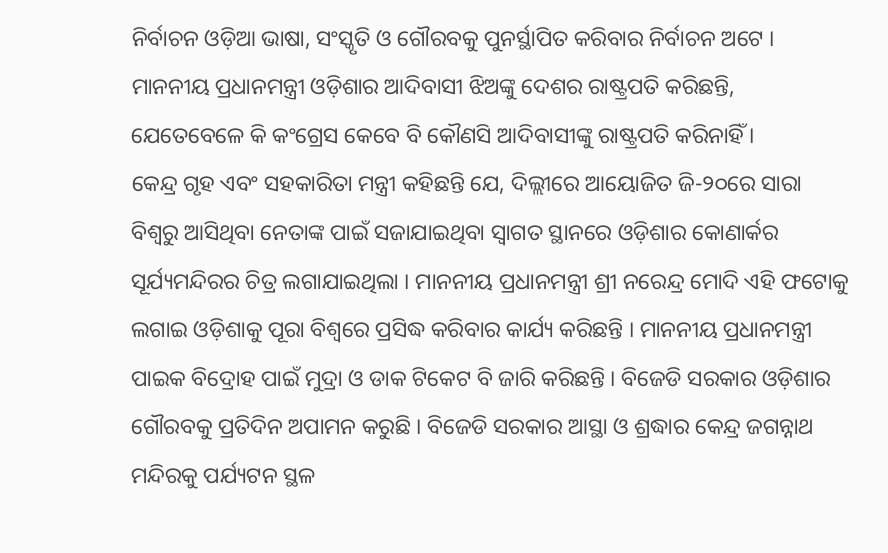ନିର୍ବାଚନ ଓଡ଼ିଆ ଭାଷା, ସଂସ୍କୃତି ଓ ଗୌରବକୁ ପୁନର୍ସ୍ଥାପିତ କରିବାର ନିର୍ବାଚନ ଅଟେ । ମାନନୀୟ ପ୍ରଧାନମନ୍ତ୍ରୀ ଓଡ଼ିଶାର ଆଦିବାସୀ ଝିଅଙ୍କୁ ଦେଶର ରାଷ୍ଟ୍ରପତି କରିଛନ୍ତି, ଯେତେବେଳେ କି କଂଗ୍ରେସ କେବେ ବି କୌଣସି ଆଦିବାସୀଙ୍କୁ ରାଷ୍ଟ୍ରପତି କରିନାହିଁ ।
କେନ୍ଦ୍ର ଗୃହ ଏବଂ ସହକାରିତା ମନ୍ତ୍ରୀ କହିଛନ୍ତି ଯେ, ଦିଲ୍ଲୀରେ ଆୟୋଜିତ ଜି-୨୦ରେ ସାରା ବିଶ୍ୱରୁ ଆସିଥିବା ନେତାଙ୍କ ପାଇଁ ସଜାଯାଇଥିବା ସ୍ୱାଗତ ସ୍ଥାନରେ ଓଡ଼ିଶାର କୋଣାର୍କର ସୂର୍ଯ୍ୟମନ୍ଦିରର ଚିତ୍ର ଲଗାଯାଇଥିଲା । ମାନନୀୟ ପ୍ରଧାନମନ୍ତ୍ରୀ ଶ୍ରୀ ନରେନ୍ଦ୍ର ମୋଦି ଏହି ଫଟୋକୁ ଲଗାଇ ଓଡ଼ିଶାକୁ ପୂରା ବିଶ୍ୱରେ ପ୍ରସିଦ୍ଧ କରିବାର କାର୍ଯ୍ୟ କରିଛନ୍ତି । ମାନନୀୟ ପ୍ରଧାନମନ୍ତ୍ରୀ ପାଇକ ବିଦ୍ରୋହ ପାଇଁ ମୁଦ୍ରା ଓ ଡାକ ଟିକେଟ ବି ଜାରି କରିଛନ୍ତି । ବିଜେଡି ସରକାର ଓଡ଼ିଶାର ଗୌରବକୁ ପ୍ରତିଦିନ ଅପାମନ କରୁଛି । ବିଜେଡି ସରକାର ଆସ୍ଥା ଓ ଶ୍ରଦ୍ଧାର କେନ୍ଦ୍ର ଜଗନ୍ନାଥ ମନ୍ଦିରକୁ ପର୍ଯ୍ୟଟନ ସ୍ଥଳ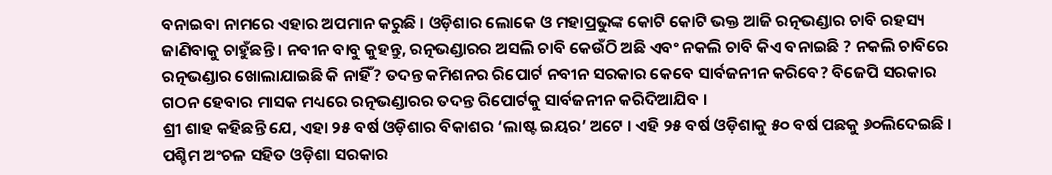ବନାଇବା ନାମରେ ଏହାର ଅପମାନ କରୁଛି । ଓଡ଼ିଶାର ଲୋକେ ଓ ମହାପ୍ରଭୁଙ୍କ କୋଟି କୋଟି ଭକ୍ତ ଆଜି ରତ୍ନଭଣ୍ଡାର ଚାବି ରହସ୍ୟ ଜାଣିବାକୁ ଚାହୁଁଛନ୍ତି । ନବୀନ ବାବୁ କୁହନ୍ତୁ, ରତ୍ନଭଣ୍ଡାରର ଅସଲି ଚାବି କେଉଁଠି ଅଛି ଏବଂ ନକଲି ଚାବି କିଏ ବନାଇଛି ? ନକଲି ଚାବିରେ ରତ୍ନଭଣ୍ଡାର ଖୋଲାଯାଇଛି କି ନାହିଁ? ତଦନ୍ତ କମିଶନର ରିପୋର୍ଟ ନବୀନ ସରକାର କେବେ ସାର୍ବଜନୀନ କରିବେ? ବିଜେପି ସରକାର ଗଠନ ହେବାର ମାସକ ମଧ୍ୟରେ ରତ୍ନଭଣ୍ଡାରର ତଦନ୍ତ ରିପୋର୍ଟକୁ ସାର୍ବଜନୀନ କରିଦିଆଯିବ ।
ଶ୍ରୀ ଶାହ କହିଛନ୍ତି ଯେ, ଏହା ୨୫ ବର୍ଷ ଓଡ଼ିଶାର ବିକାଶର ‘ଲାଷ୍ଟ ଇୟର’ ଅଟେ । ଏହି ୨୫ ବର୍ଷ ଓଡ଼ିଶାକୁ ୫୦ ବର୍ଷ ପଛକୁ ୬୦ଲିଦେଇଛି । ପଶ୍ଚିମ ଅଂଚଳ ସହିତ ଓଡ଼ିଶା ସରକାର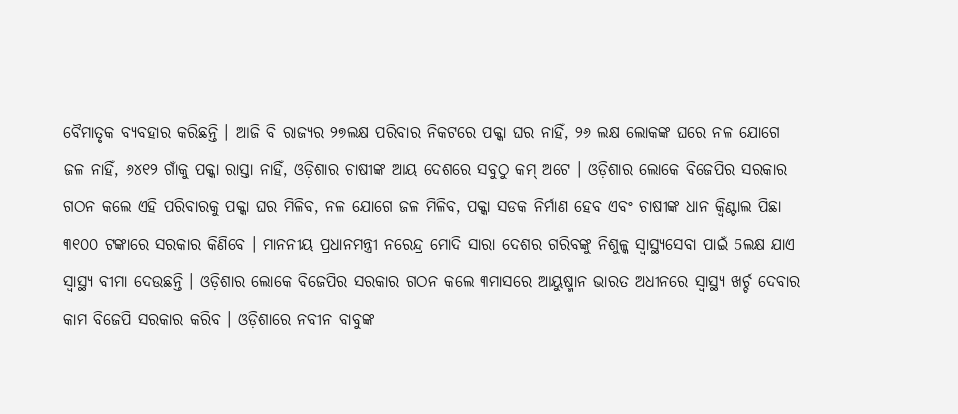ବୈମାତୃକ ବ୍ୟବହାର କରିଛନ୍ତି । ଆଜି ବି ରାଜ୍ୟର ୨୭ଲକ୍ଷ ପରିବାର ନିକଟରେ ପକ୍କା ଘର ନାହିଁ, ୨୬ ଲକ୍ଷ ଲୋକଙ୍କ ଘରେ ନଳ ଯୋଗେ ଜଳ ନାହିଁ, ୬୪୧୨ ଗାଁକୁ ପକ୍କା ରାସ୍ତା ନାହିଁ, ଓଡ଼ିଶାର ଚାଷୀଙ୍କ ଆୟ ଦେଶରେ ସବୁଠୁ କମ୍ ଅଟେ । ଓଡ଼ିଶାର ଲୋକେ ବିଜେପିର ସରକାର ଗଠନ କଲେ ଏହି ପରିବାରକୁ ପକ୍କା ଘର ମିଳିବ, ନଳ ଯୋଗେ ଜଳ ମିଳିବ, ପକ୍କା ସଡକ ନିର୍ମାଣ ହେବ ଏବଂ ଚାଷୀଙ୍କ ଧାନ କ୍ୱିଣ୍ଟାଲ ପିଛା ୩୧୦୦ ଟଙ୍କାରେ ସରକାର କିଣିବେ । ମାନନୀୟ ପ୍ରଧାନମନ୍ତ୍ରୀ ନରେନ୍ଦ୍ର ମୋଦି ସାରା ଦେଶର ଗରିବଙ୍କୁ ନିଶୁଳ୍କ ସ୍ୱାସ୍ଥ୍ୟସେବା ପାଇଁ 5ଲକ୍ଷ ଯାଏ ସ୍ୱାସ୍ଥ୍ୟ ବୀମା ଦେଉଛନ୍ତି । ଓଡ଼ିଶାର ଲୋକେ ବିଜେପିର ସରକାର ଗଠନ କଲେ ୩ମାସରେ ଆୟୁଷ୍ମାନ ଭାରତ ଅଧୀନରେ ସ୍ୱାସ୍ଥ୍ୟ ଖର୍ଚ୍ଚ ଦେବାର କାମ ବିଜେପି ସରକାର କରିବ । ଓଡ଼ିଶାରେ ନବୀନ ବାବୁଙ୍କ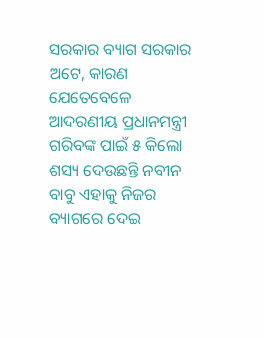ସରକାର ବ୍ୟାଗ ସରକାର ଅଟେ, କାରଣ ଯେତେବେଳେ ଆଦରଣୀୟ ପ୍ରଧାନମନ୍ତ୍ରୀ ଗରିବଙ୍କ ପାଇଁ ୫ କିଲୋ ଶସ୍ୟ ଦେଉଛନ୍ତି ନବୀନ ବାବୁ ଏହାକୁ ନିଜର ବ୍ୟାଗରେ ଦେଇ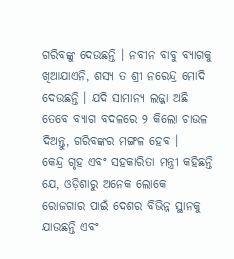ଗରିବଙ୍କୁ ଦେଉଛନ୍ତି । ନବୀନ ବାବୁ ବ୍ୟାଗକୁ ଖିଆଯାଏନି, ଶସ୍ୟ ତ ଶ୍ରୀ ନରେନ୍ଦ୍ର ମୋଦି ଦେଉଛନ୍ତି । ଯଦି ସାମାନ୍ୟ ଲଜ୍ଜା ଅଛି ତେବେ ବ୍ୟାଗ ବଦଳରେ ୨ କିଲୋ ଚାଉଳ ଦିଅନ୍ତୁ, ଗରିବଙ୍କର ମଙ୍ଗଳ ହେବ ।
କେନ୍ଦ୍ର ଗୃହ ଏବଂ ସହକାରିତା ମନ୍ତ୍ରୀ କହିଛନ୍ତି ଯେ, ଓଡ଼ିଶାରୁ ଅନେକ ଲୋକେ ରୋଜଗାର ପାଇଁ ଦେଶର ବିଭିନ୍ନ ସ୍ଥାନକୁ ଯାଉଛନ୍ତି ଏବଂ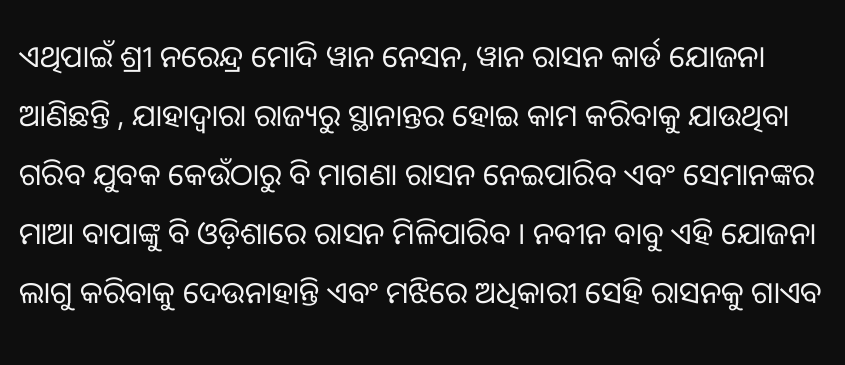ଏଥିପାଇଁ ଶ୍ରୀ ନରେନ୍ଦ୍ର ମୋଦି ୱାନ ନେସନ, ୱାନ ରାସନ କାର୍ଡ ଯୋଜନା ଆଣିଛନ୍ତି , ଯାହାଦ୍ୱାରା ରାଜ୍ୟରୁ ସ୍ଥାନାନ୍ତର ହୋଇ କାମ କରିବାକୁ ଯାଉଥିବା ଗରିବ ଯୁବକ କେଉଁଠାରୁ ବି ମାଗଣା ରାସନ ନେଇପାରିବ ଏବଂ ସେମାନଙ୍କର ମାଆ ବାପାଙ୍କୁ ବି ଓଡ଼ିଶାରେ ରାସନ ମିଳିପାରିବ । ନବୀନ ବାବୁ ଏହି ଯୋଜନା ଲାଗୁ କରିବାକୁ ଦେଉନାହାନ୍ତି ଏବଂ ମଝିରେ ଅଧିକାରୀ ସେହି ରାସନକୁ ଗାଏବ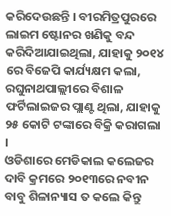କରିଦେଉଛନ୍ତି । ବୀରମିତ୍ରପୁରରେ ଲାଇମ ଷ୍ଟୋନର ଖଣିକୁ ବନ୍ଦ କରିଦିଆଯାଇଥିଲା, ଯାହାକୁ ୨୦୧୪ ରେ ବିଜେପି କାର୍ଯ୍ୟକ୍ଷମ କଲା, ରଘୁନାଥପାଲ୍ଲୀରେ ବିଶାଳ ଫର୍ଟିଲାଇଜର ପ୍ଲାଣ୍ଟ ଥିଲା, ଯାହାକୁ ୨୫ କୋଟି ଟଙ୍କାରେ ବିକ୍ରି କରାଗଲା ।
ଓଡିଶାରେ ମେଡିକାଲ କଲେଜର ଦାବି କ୍ରମରେ ୨୦୧୩ରେ ନବୀନ ବାବୁ ଶିଳାନ୍ୟାସ ତ କଲେ କିନ୍ତୁ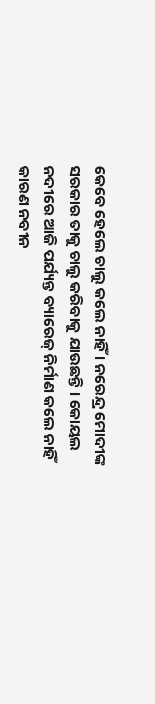କେବେ ହେଲେ ଚାଲୁ କଲେ ନାହିଁ । ନରେନ୍ଦ୍ର ମୋଦୀଙ୍କ ସରକାର ତାକୁ ଚାଲୁ କରିବାକୁ ଯାଉଛନ୍ତି । କୋୟଲ ନଦୀରେ ଆଜି ପର୍ଯ୍ୟନ୍ତ ବ୍ୟାରେଜ୍ ନିର୍ମାଣ କଲେ ନାହିଁ କାରଣ ନବୀନ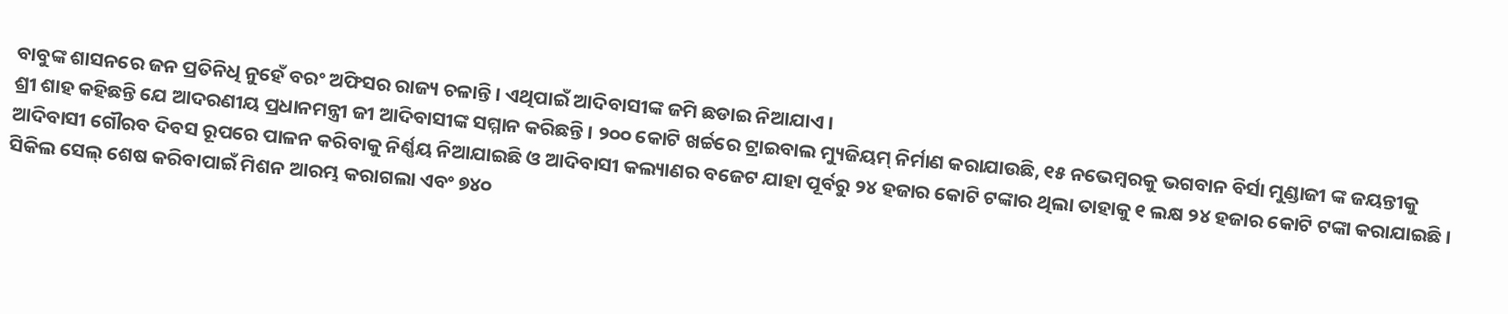ବାବୁଙ୍କ ଶାସନରେ ଜନ ପ୍ରତିନିଧି ନୁହେଁ ବରଂ ଅଫିସର ରାଜ୍ୟ ଚଳାନ୍ତି । ଏଥିପାଇଁ ଆଦିବାସୀଙ୍କ ଜମି ଛଡାଇ ନିଆଯାଏ ।
ଶ୍ରୀ ଶାହ କହିଛନ୍ତି ଯେ ଆଦରଣୀୟ ପ୍ରଧାନମନ୍ତ୍ରୀ ଜୀ ଆଦିବାସୀଙ୍କ ସମ୍ମାନ କରିଛନ୍ତି । ୨୦୦ କୋଟି ଖର୍ଚ୍ଚରେ ଟ୍ରାଇବାଲ ମ୍ୟୁଜିୟମ୍ ନିର୍ମାଣ କରାଯାଉଛି, ୧୫ ନଭେମ୍ବରକୁ ଭଗବାନ ବିର୍ସା ମୁଣ୍ଡାଜୀ ଙ୍କ ଜୟନ୍ତୀକୁ ଆଦିବାସୀ ଗୌରବ ଦିବସ ରୂପରେ ପାଳନ କରିବାକୁ ନିର୍ଣ୍ଣୟ ନିଆଯାଇଛି ଓ ଆଦିବାସୀ କଲ୍ୟାଣର ବଜେଟ ଯାହା ପୂର୍ବରୁ ୨୪ ହଜାର କୋଟି ଟଙ୍କାର ଥିଲା ତାହାକୁ ୧ ଲକ୍ଷ ୨୪ ହଜାର କୋଟି ଟଙ୍କା କରାଯାଇଛି । ସିକିଲ ସେଲ୍ ଶେଷ କରିବାପାଇଁ ମିଶନ ଆରମ୍ଭ କରାଗଲା ଏବଂ ୭୪୦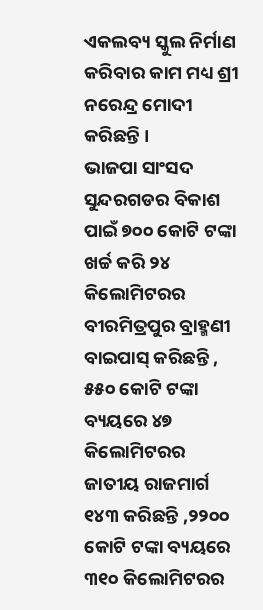ଏକଲବ୍ୟ ସ୍କୁଲ ନିର୍ମାଣ କରିବାର କାମ ମଧ୍ୟ ଶ୍ରୀ ନରେନ୍ଦ୍ର ମୋଦୀ କରିଛନ୍ତି ।
ଭାଜପା ସାଂସଦ ସୁନ୍ଦରଗଡର ବିକାଶ ପାଇଁ ୭୦୦ କୋଟି ଟଙ୍କା ଖର୍ଚ୍ଚ କରି ୨୪ କିଲୋମିଟରର ବୀରମିତ୍ରପୁର ବ୍ରାହ୍ମଣୀ ବାଇପାସ୍ କରିଛନ୍ତି , ୫୫୦ କୋଟି ଟଙ୍କା ବ୍ୟୟରେ ୪୭ କିଲୋମିଟରର ଜାତୀୟ ରାଜମାର୍ଗ ୧୪୩ କରିଛନ୍ତି ,୨୨୦୦ କୋଟି ଟଙ୍କା ବ୍ୟୟରେ ୩୧୦ କିଲୋମିଟରର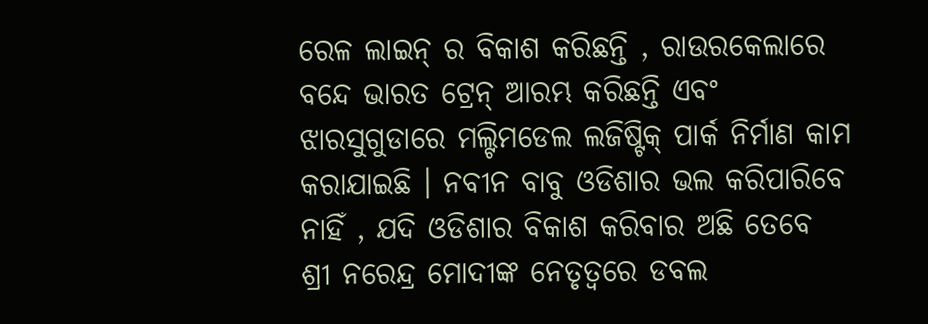ରେଳ ଲାଇନ୍ ର ବିକାଶ କରିଛନ୍ତି , ରାଉରକେଲାରେ ବନ୍ଦେ ଭାରତ ଟ୍ରେନ୍ ଆରମ୍ଭ କରିଛନ୍ତି ଏବଂ ଝାରସୁଗୁଡାରେ ମଲ୍ଟିମଡେଲ ଲଜିଷ୍ଟିକ୍ ପାର୍କ ନିର୍ମାଣ କାମ କରାଯାଇଛି । ନବୀନ ବାବୁ ଓଡିଶାର ଭଲ କରିପାରିବେ ନାହିଁ , ଯଦି ଓଡିଶାର ବିକାଶ କରିବାର ଅଛି ତେବେ ଶ୍ରୀ ନରେନ୍ଦ୍ର ମୋଦୀଙ୍କ ନେତୃତ୍ୱରେ ଡବଲ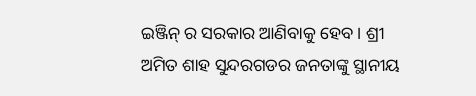ଇଞ୍ଜିନ୍ ର ସରକାର ଆଣିବାକୁ ହେବ । ଶ୍ରୀ ଅମିତ ଶାହ ସୁନ୍ଦରଗଡର ଜନତାଙ୍କୁ ସ୍ଥାନୀୟ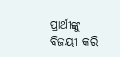ପ୍ରାର୍ଥୀଙ୍କୁ ବିଜୟୀ କରି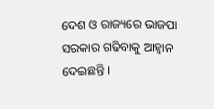ଦେଶ ଓ ରାଜ୍ୟରେ ଭାଜପା ସରକାର ଗଢିବାକୁ ଆହ୍ୱାନ ଦେଇଛନ୍ତି ।